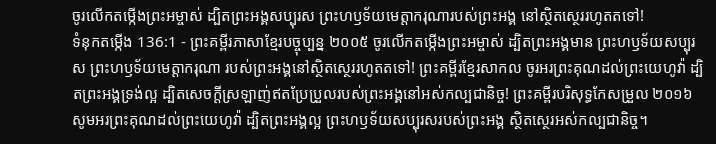ចូរលើកតម្កើងព្រះអម្ចាស់ ដ្បិតព្រះអង្គសប្បុរស ព្រះហឫទ័យមេត្តាករុណារបស់ព្រះអង្គ នៅស្ថិតស្ថេររហូតតទៅ!
ទំនុកតម្កើង 136:1 - ព្រះគម្ពីរភាសាខ្មែរបច្ចុប្បន្ន ២០០៥ ចូរលើកតម្កើងព្រះអម្ចាស់ ដ្បិតព្រះអង្គមាន ព្រះហឫទ័យសប្បុរស ព្រះហឫទ័យមេត្តាករុណា របស់ព្រះអង្គនៅស្ថិតស្ថេររហូតតទៅ! ព្រះគម្ពីរខ្មែរសាកល ចូរអរព្រះគុណដល់ព្រះយេហូវ៉ា ដ្បិតព្រះអង្គទ្រង់ល្អ ដ្បិតសេចក្ដីស្រឡាញ់ឥតប្រែប្រួលរបស់ព្រះអង្គនៅអស់កល្បជានិច្ច! ព្រះគម្ពីរបរិសុទ្ធកែសម្រួល ២០១៦ សូមអរព្រះគុណដល់ព្រះយេហូវ៉ា ដ្បិតព្រះអង្គល្អ ព្រះហឫទ័យសប្បុរសរបស់ព្រះអង្គ ស្ថិតស្ថេរអស់កល្បជានិច្ច។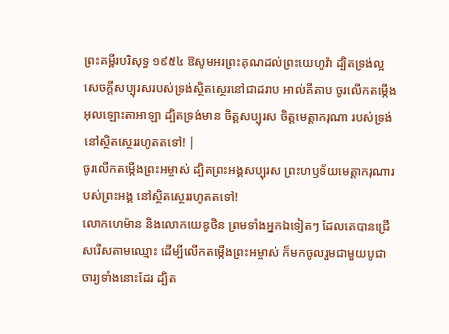ព្រះគម្ពីរបរិសុទ្ធ ១៩៥៤ ឱសូមអរព្រះគុណដល់ព្រះយេហូវ៉ា ដ្បិតទ្រង់ល្អ សេចក្ដីសប្បុរសរបស់ទ្រង់ស្ថិតស្ថេរនៅជាដរាប អាល់គីតាប ចូរលើកតម្កើងអុលឡោះតាអាឡា ដ្បិតទ្រង់មាន ចិត្តសប្បុរស ចិត្តមេត្តាករុណា របស់ទ្រង់នៅស្ថិតស្ថេររហូតតទៅ! |
ចូរលើកតម្កើងព្រះអម្ចាស់ ដ្បិតព្រះអង្គសប្បុរស ព្រះហឫទ័យមេត្តាករុណារបស់ព្រះអង្គ នៅស្ថិតស្ថេររហូតតទៅ!
លោកហេម៉ាន និងលោកយេឌូថិន ព្រមទាំងអ្នកឯទៀតៗ ដែលគេបានជ្រើសរើសតាមឈ្មោះ ដើម្បីលើកតម្កើងព្រះអម្ចាស់ ក៏មកចូលរួមជាមួយបូជាចារ្យទាំងនោះដែរ ដ្បិត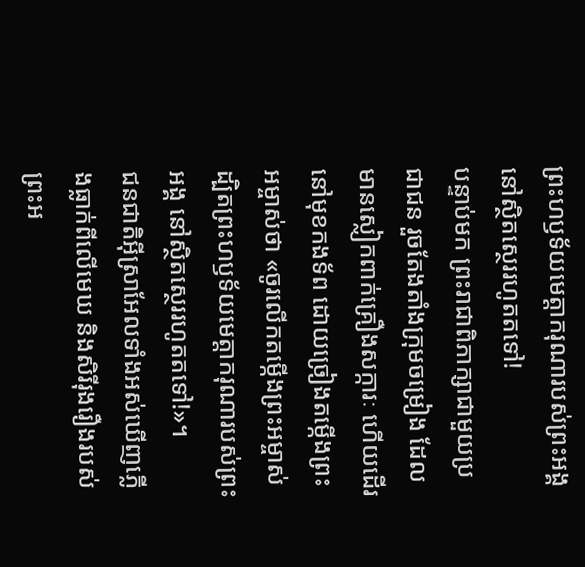ព្រះហឫទ័យមេត្តាករុណារបស់ព្រះអង្គ នៅស្ថិតស្ថេររហូតតទៅ!
បន្ទាប់មក ព្រះរាជាពិភាក្សាជាមួយប្រជាជន រួចតែងតាំងក្រុមចម្រៀង ដែលមានស្លៀកពាក់គ្រឿងសក្ការៈ ហើយដើរនៅមុខកងទ័ព ដោយច្រៀងតម្កើងព្រះអម្ចាស់ថា «ចូរលើកតម្កើងព្រះអម្ចាស់ ដ្បិតព្រះហឫទ័យមេត្តាករុណារបស់ព្រះអង្គ នៅស្ថិតស្ថេររហូតតទៅ!»។
ជនជាតិអ៊ីស្រាអែលទាំងអស់ឃើញភ្លើងធ្លាក់ពីលើមេឃ និងសិរីរុងរឿងរបស់ព្រះអ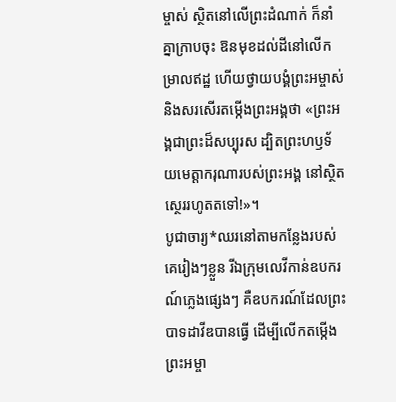ម្ចាស់ ស្ថិតនៅលើព្រះដំណាក់ ក៏នាំគ្នាក្រាបចុះ ឱនមុខដល់ដីនៅលើកម្រាលឥដ្ឋ ហើយថ្វាយបង្គំព្រះអម្ចាស់ និងសរសើរតម្កើងព្រះអង្គថា «ព្រះអង្គជាព្រះដ៏សប្បុរស ដ្បិតព្រះហឫទ័យមេត្តាករុណារបស់ព្រះអង្គ នៅស្ថិតស្ថេររហូតតទៅ!»។
បូជាចារ្យ*ឈរនៅតាមកន្លែងរបស់គេរៀងៗខ្លួន រីឯក្រុមលេវីកាន់ឧបករណ៍ភ្លេងផ្សេងៗ គឺឧបករណ៍ដែលព្រះបាទដាវីឌបានធ្វើ ដើម្បីលើកតម្កើងព្រះអម្ចា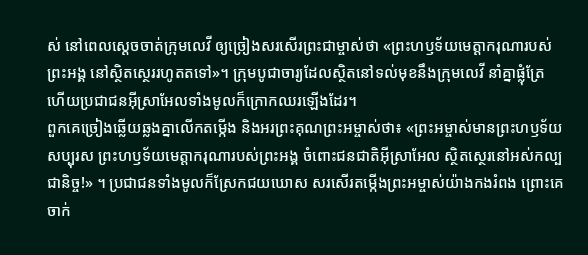ស់ នៅពេលស្ដេចចាត់ក្រុមលេវី ឲ្យច្រៀងសរសើរព្រះជាម្ចាស់ថា «ព្រះហឫទ័យមេត្តាករុណារបស់ព្រះអង្គ នៅស្ថិតស្ថេររហូតតទៅ»។ ក្រុមបូជាចារ្យដែលស្ថិតនៅទល់មុខនឹងក្រុមលេវី នាំគ្នាផ្លុំត្រែ ហើយប្រជាជនអ៊ីស្រាអែលទាំងមូលក៏ក្រោកឈរឡើងដែរ។
ពួកគេច្រៀងឆ្លើយឆ្លងគ្នាលើកតម្កើង និងអរព្រះគុណព្រះអម្ចាស់ថា៖ «ព្រះអម្ចាស់មានព្រះហឫទ័យសប្បុរស ព្រះហឫទ័យមេត្តាករុណារបស់ព្រះអង្គ ចំពោះជនជាតិអ៊ីស្រាអែល ស្ថិតស្ថេរនៅអស់កល្បជានិច្ច!» ។ ប្រជាជនទាំងមូលក៏ស្រែកជយឃោស សរសើរតម្កើងព្រះអម្ចាស់យ៉ាងកងរំពង ព្រោះគេចាក់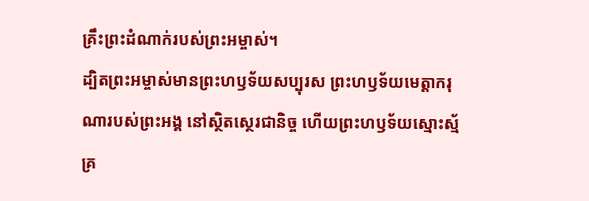គ្រឹះព្រះដំណាក់របស់ព្រះអម្ចាស់។
ដ្បិតព្រះអម្ចាស់មានព្រះហឫទ័យសប្បុរស ព្រះហឫទ័យមេត្តាករុណារបស់ព្រះអង្គ នៅស្ថិតស្ថេរជានិច្ច ហើយព្រះហឫទ័យស្មោះស្ម័គ្រ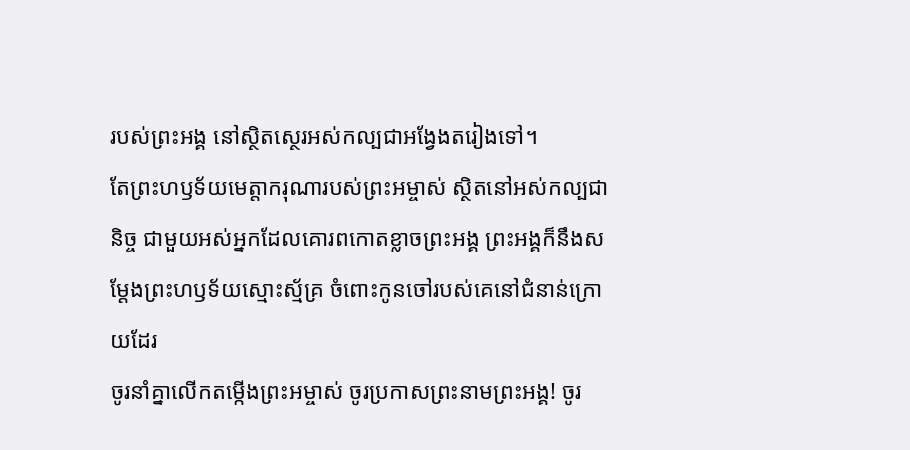របស់ព្រះអង្គ នៅស្ថិតស្ថេរអស់កល្បជាអង្វែងតរៀងទៅ។
តែព្រះហឫទ័យមេត្តាករុណារបស់ព្រះអម្ចាស់ ស្ថិតនៅអស់កល្បជានិច្ច ជាមួយអស់អ្នកដែលគោរពកោតខ្លាចព្រះអង្គ ព្រះអង្គក៏នឹងសម្តែងព្រះហឫទ័យស្មោះស្ម័គ្រ ចំពោះកូនចៅរបស់គេនៅជំនាន់ក្រោយដែរ
ចូរនាំគ្នាលើកតម្កើងព្រះអម្ចាស់ ចូរប្រកាសព្រះនាមព្រះអង្គ! ចូរ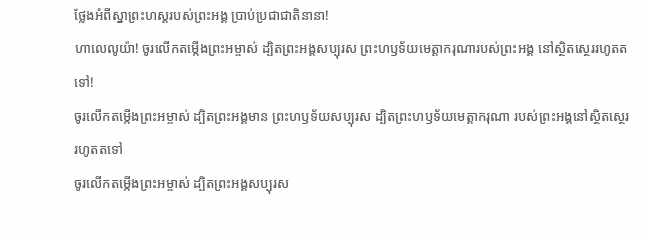ថ្លែងអំពីស្នាព្រះហស្ដរបស់ព្រះអង្គ ប្រាប់ប្រជាជាតិនានា!
ហាលេលូយ៉ា! ចូរលើកតម្កើងព្រះអម្ចាស់ ដ្បិតព្រះអង្គសប្បុរស ព្រះហឫទ័យមេត្តាករុណារបស់ព្រះអង្គ នៅស្ថិតស្ថេររហូតតទៅ!
ចូរលើកតម្កើងព្រះអម្ចាស់ ដ្បិតព្រះអង្គមាន ព្រះហឫទ័យសប្បុរស ដ្បិតព្រះហឫទ័យមេត្តាករុណា របស់ព្រះអង្គនៅស្ថិតស្ថេររហូតតទៅ
ចូរលើកតម្កើងព្រះអម្ចាស់ ដ្បិតព្រះអង្គសប្បុរស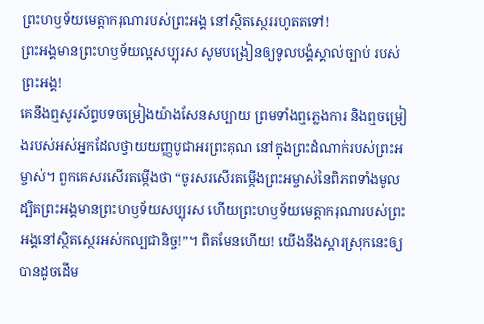ព្រះហឫទ័យមេត្តាករុណារបស់ព្រះអង្គ នៅស្ថិតស្ថេររហូតតទៅ!
ព្រះអង្គមានព្រះហឫទ័យល្អសប្បុរស សូមបង្រៀនឲ្យទូលបង្គំស្គាល់ច្បាប់ របស់ព្រះអង្គ!
គេនឹងឮសូរស័ព្ទបទចម្រៀងយ៉ាងសែនសប្បាយ ព្រមទាំងឮភ្លេងការ និងឮចម្រៀងរបស់អស់អ្នកដែលថ្វាយយញ្ញបូជាអរព្រះគុណ នៅក្នុងព្រះដំណាក់របស់ព្រះអម្ចាស់។ ពួកគេសរសើរតម្កើងថា “ចូរសរសើរតម្កើងព្រះអម្ចាស់នៃពិភពទាំងមូល ដ្បិតព្រះអង្គមានព្រះហឫទ័យសប្បុរស ហើយព្រះហឫទ័យមេត្តាករុណារបស់ព្រះអង្គនៅស្ថិតស្ថេរអស់កល្បជានិច្ច!”។ ពិតមែនហើយ! យើងនឹងស្ដារស្រុកនេះឲ្យបានដូចដើម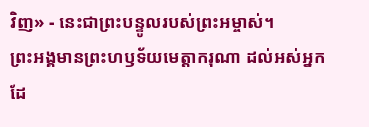វិញ» - នេះជាព្រះបន្ទូលរបស់ព្រះអម្ចាស់។
ព្រះអង្គមានព្រះហឫទ័យមេត្តាករុណា ដល់អស់អ្នកដែ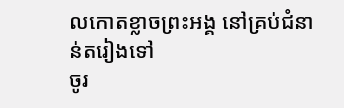លកោតខ្លាចព្រះអង្គ នៅគ្រប់ជំនាន់តរៀងទៅ
ចូរ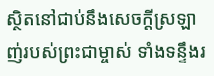ស្ថិតនៅជាប់នឹងសេចក្ដីស្រឡាញ់របស់ព្រះជាម្ចាស់ ទាំងទន្ទឹងរ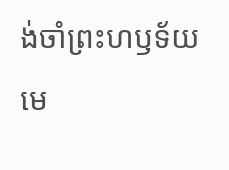ង់ចាំព្រះហឫទ័យមេ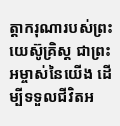ត្តាករុណារបស់ព្រះយេស៊ូគ្រិស្ត ជាព្រះអម្ចាស់នៃយើង ដើម្បីទទួលជីវិតអ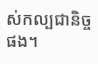ស់កល្បជានិច្ចផង។